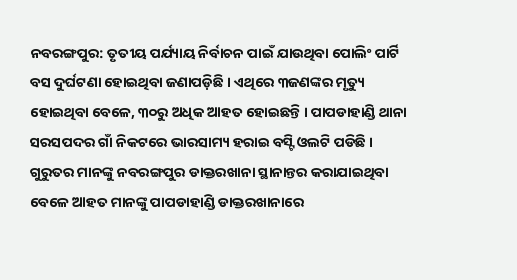ନବରଙ୍ଗପୁର: ତୃତୀୟ ପର୍ଯ୍ୟାୟ ନିର୍ବାଚନ ପାଇଁ ଯାଉଥିବା ପୋଲିଂ ପାର୍ଟି ବସ ଦୁର୍ଘଟଣା ହୋଇଥିବା ଜଣାପଡ଼ିଛି । ଏଥିରେ ୩ଜଣଙ୍କର ମୃତ୍ୟୁ ହୋଇଥିବା ବେଳେ, ୩୦ରୁ ଅଧିକ ଆହତ ହୋଇଛନ୍ତି । ପାପଡାହାଣ୍ଡି ଥାନା ସରସପଦର ଗାଁ ନିକଟରେ ଭାରସାମ୍ୟ ହରାଇ ବସ୍ଟି ଓଲଟି ପଡିଛି । ଗୁରୁତର ମାନଙ୍କୁ ନବରଙ୍ଗପୁର ଡାକ୍ତରଖାନା ସ୍ଥାନାନ୍ତର କରାଯାଇଥିବା ବେଳେ ଆହତ ମାନଙ୍କୁ ପାପଡାହାଣ୍ଡି ଡାକ୍ତରଖାନାରେ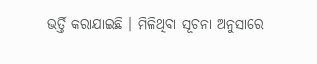ଭର୍ତ୍ତି କରାଯାଇଛି । ମିଳିଥିବା ସୂଚନା ଅନୁସାରେ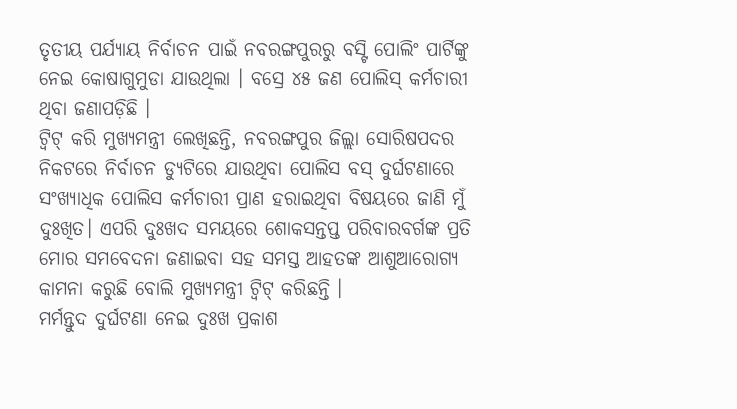ତୃତୀୟ ପର୍ଯ୍ୟାୟ ନିର୍ବାଚନ ପାଇଁ ନବରଙ୍ଗପୁରରୁ ବସ୍ଟି ପୋଲିଂ ପାର୍ଟିଙ୍କୁ ନେଇ କୋଷାଗୁମୁଡା ଯାଉଥିଲା । ବସ୍ରେ ୪୫ ଜଣ ପୋଲିସ୍ କର୍ମଚାରୀ ଥିବା ଜଣାପଡ଼ିଛି ।
ଟ୍ବିଟ୍ କରି ମୁଖ୍ୟମନ୍ତ୍ରୀ ଲେଖିଛନ୍ତି, ନବରଙ୍ଗପୁର ଜିଲ୍ଲା ସୋରିଷପଦର ନିକଟରେ ନିର୍ବାଚନ ଡ୍ୟୁଟିରେ ଯାଉଥିବା ପୋଲିସ ବସ୍ ଦୁର୍ଘଟଣାରେ ସଂଖ୍ୟାଧିକ ପୋଲିସ କର୍ମଚାରୀ ପ୍ରାଣ ହରାଇଥିବା ବିଷୟରେ ଜାଣି ମୁଁ ଦୁଃଖିତ। ଏପରି ଦୁଃଖଦ ସମୟରେ ଶୋକସନ୍ତପ୍ତ ପରିବାରବର୍ଗଙ୍କ ପ୍ରତି ମୋର ସମବେଦନା ଜଣାଇବା ସହ ସମସ୍ତ ଆହତଙ୍କ ଆଶୁଆରୋଗ୍ୟ କାମନା କରୁଛି ବୋଲି ମୁଖ୍ୟମନ୍ତ୍ରୀ ଟ୍ବିଟ୍ କରିଛନ୍ତି ।
ମର୍ମନ୍ତୁଦ ଦୁର୍ଘଟଣା ନେଇ ଦୁଃଖ ପ୍ରକାଶ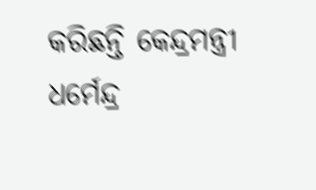କରିଛନ୍ତି କେନ୍ଦ୍ରମନ୍ତ୍ରୀ ଧର୍ମେନ୍ଦ୍ର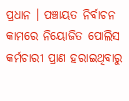ପ୍ରଧାନ । ପଞ୍ଚାୟତ ନିର୍ବାଚନ କାମରେ ନିୟୋଜିତ ପୋଲିସ କର୍ମଚାରୀ ପ୍ରାଣ ହରାଇଥିବାରୁ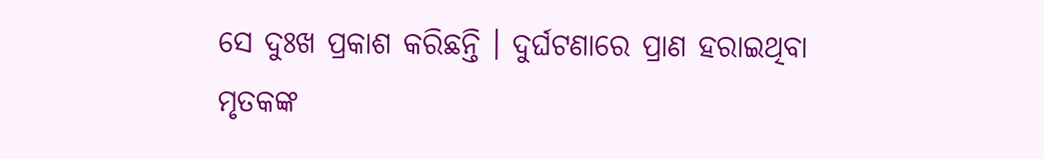ସେ ଦୁଃଖ ପ୍ରକାଶ କରିଛନ୍ତି । ଦୁର୍ଘଟଣାରେ ପ୍ରାଣ ହରାଇଥିବା ମୃତକଙ୍କ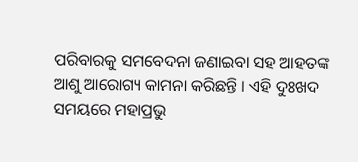ପରିବାରକୁ ସମବେଦନା ଜଣାଇବା ସହ ଆହତଙ୍କ ଆଶୁ ଆରୋଗ୍ୟ କାମନା କରିଛନ୍ତି । ଏହି ଦୁଃଖଦ ସମୟରେ ମହାପ୍ରଭୁ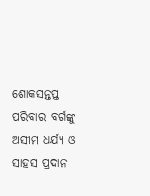ଶୋକସନ୍ତପ୍ତ ପରିବାର ବର୍ଗଙ୍କୁ ଅସୀମ ଧର୍ଯ୍ୟ ଓ ସାହସ ପ୍ରଦାନ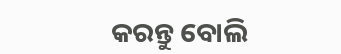କରନ୍ତୁ ବୋଲି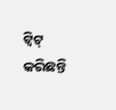ଟ୍ବିଟ୍ କରିଛନ୍ତି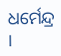ଧର୍ମେନ୍ଦ୍ର ।